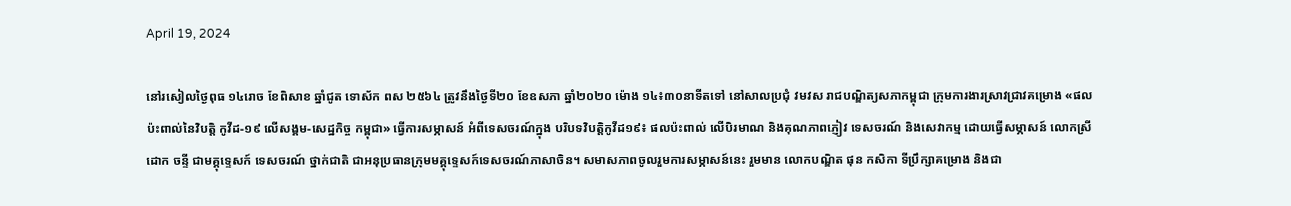April 19, 2024

នៅរសៀលថ្ងៃពុធ ១៤រោច ខែពិសាខ ឆ្នាំជូត ទោស័ក ពស ២៥៦៤ ត្រូវនឹងថ្ងៃទី២០ ខែឧសភា ឆ្នាំ២០២០ ម៉ោង ១៤៖៣០នាទីតទៅ នៅសាលប្រជុំ វមវស រាជបណ្ឌិត្យសភាកម្ពុជា ក្រុមការងារស្រាវជ្រាវគម្រោង «ផលប៉ះពាល់នៃវិបត្តិ កូវីដ-១៩ លើសង្គម-សេដ្ឋកិច្ច កម្ពុជា» ធ្វើការសម្ភាសន៍ អំពីទេសចរណ៍ក្នុង បរិបទវិបត្តិកូវីដ១៩៖ ផលប៉ះពាល់ លើបិរមាណ និងគុណភាពភ្ញៀវ ទេសចរណ៍ និងសេវាកម្ម ដោយធ្វើសម្ភាសន៍ លោកស្រី ដោក ចន្ទី ជាមគ្គុទ្ទេសក៍ ទេសចរណ៍ ថ្នាក់ជាតិ ជាអនុប្រធានក្រុមមគ្គុទ្ទេសក៍ទេសចរណ៍ភាសាចិន។ សមាសភាពចូលរួមការសម្ភាសន៍នេះ រួមមាន លោកបណ្ឌិត ផុន កសិកា ទីប្រឹក្សាគម្រោង និងជា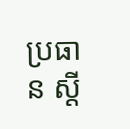ប្រធាន ស្ដី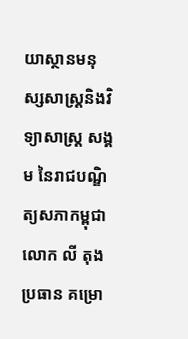យាស្ថានមនុស្សសាស្រ្តនិងវិទ្យាសាស្រ្ត សង្គម នៃរាជបណ្ឌិត្យសភាកម្ពុជា លោក លី តុង ប្រធាន គម្រោ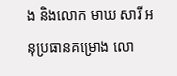ង និងលោក មាឃ សារី អនុប្រធានគម្រោង លោ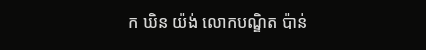ក ឃិន យ៉ង់ លោកបណ្ឌិត ប៉ាន់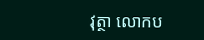វុត្ថា លោកប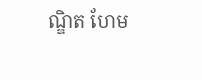ណ្ឌិត ហែម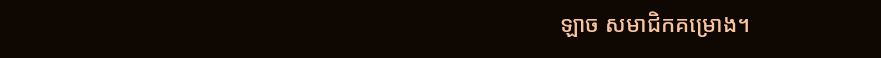ឡាច សមាជិកគម្រោង។